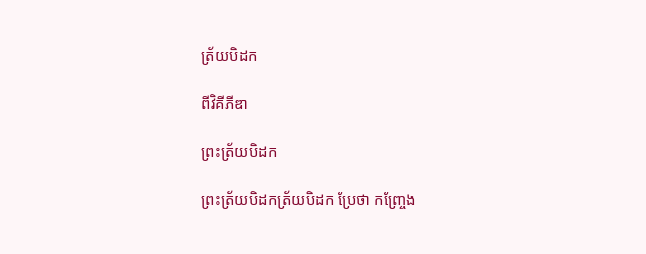ត្រ័យបិដក

ពីវិគីភីឌា

ព្រះត្រ័យបិដក

ព្រះត្រ័យបិដកត្រ័យបិដក ប្រែថា កញ្រ្ចែង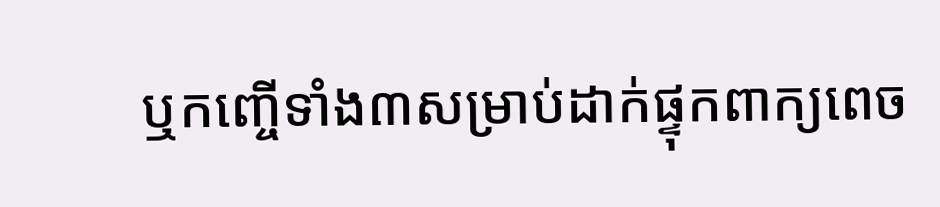ឬកញ្ចើទាំង៣សម្រាប់ដាក់ផ្ទុកពាក្យពេច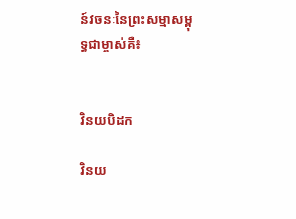ន៍វចនៈនៃព្រះសម្មាសម្ពុទ្ធជាម្ចាស់គឺ៖


វិនយបិដក

វិនយ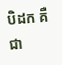បិដក គឺជា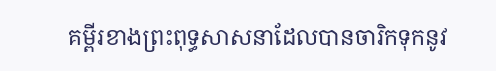គម្ពីរខាងព្រះពុទ្ធសាសនាដែលបានចារិកទុកនូវ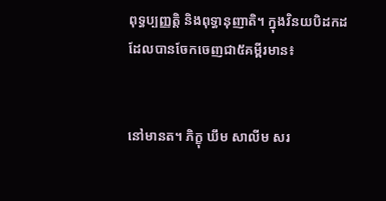ពុទ្ធប្បញ្ញត្តិ និងពុទ្ធានុញាតិ។ ក្នុងវិនយបិដកដដែលបានចែកចេញជា៥គម្ពីរមាន៖


នៅមានត។ ភិក្ខុ ឃឹម សាលីម សរ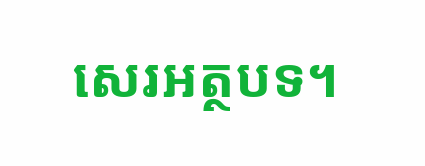សេរអត្ថបទ។